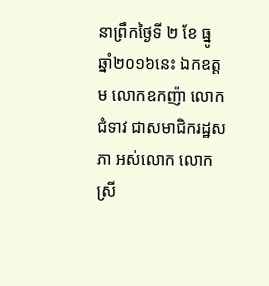នាព្រឹកថ្ងៃទី ២ ខែ ធ្នូ ឆ្នាំ២០១៦នេះ ឯកឧត្តម លោកឧកញ៉ា លោកជំទាវ ជាសមាជិករដ្ឋសភា អស់លោក លោកស្រី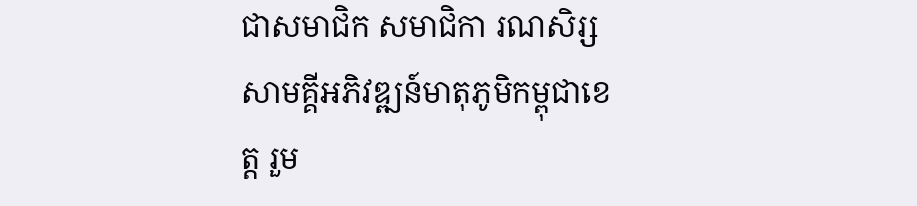ជាសមាជិក សមាជិកា រណសិរ្សសាមគ្គីអភិវឌ្ឍន៍មាតុភូមិកម្ពុជាខេត្ត រួម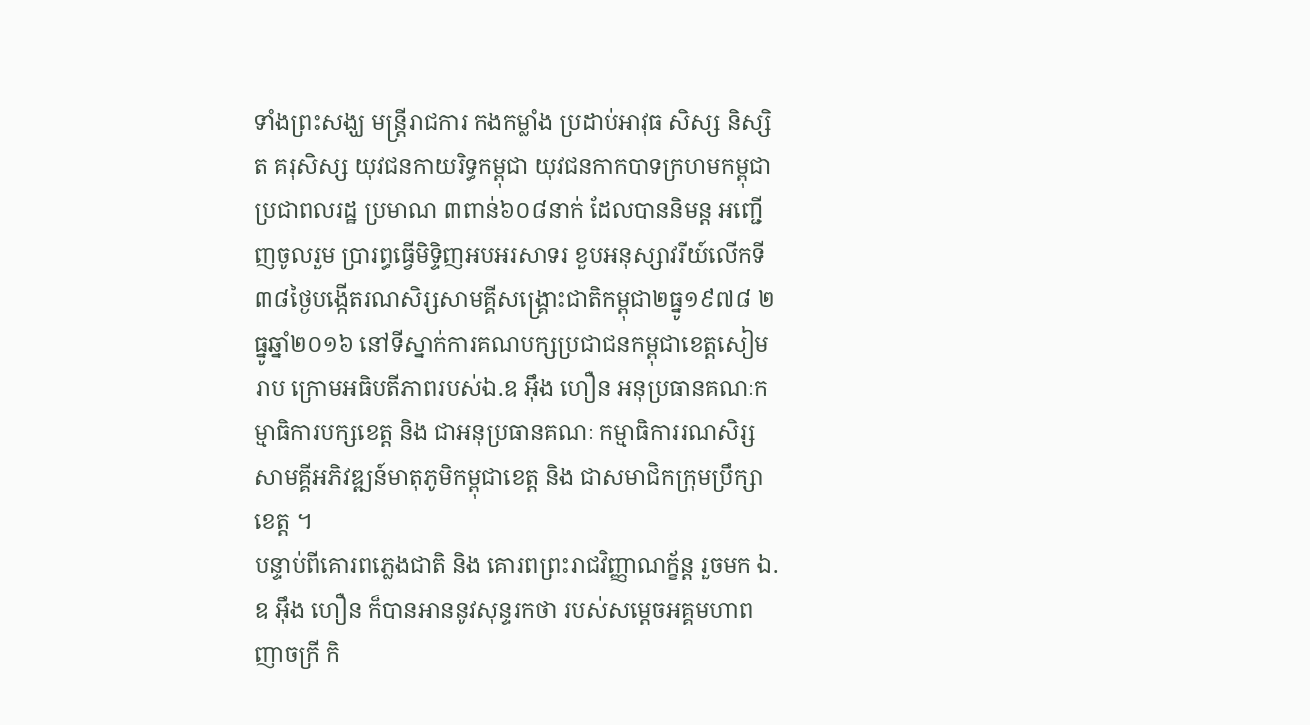ទាំងព្រះសង្ឃ មន្ត្រីរាជការ កងកម្លាំង ប្រដាប់អាវុធ សិស្ស និស្សិត គរុសិស្ស យុវជនកាយរិទ្ធកម្ពុជា យុវជនកាកបាទក្រហមកម្ពុជា ប្រជាពលរដ្ឋ ប្រមាណ ៣ពាន់៦០៨នាក់ ដែលបាននិមន្ត អញ្ជើញចូលរួម ប្រារព្ធធ្វើមិទ្ទិញអបអរសាទរ ខួបអនុស្សាវរីយ៍លើកទី៣៨ថ្ងៃបង្កើតរណសិរ្សសាមគ្គីសង្គ្រោះជាតិកម្ពុជា២ធ្នូ១៩៧៨ ២ធ្នូឆ្នាំ២០១៦ នៅទីស្នាក់ការគណបក្សប្រជាជនកម្ពុជាខេត្តសៀមរាប ក្រោមអធិបតីភាពរបស់ឯ.ឧ អ៊ឹង ហឿន អនុប្រធានគណៈកម្មាធិការបក្សខេត្ត និង ជាអនុប្រធានគណៈ កម្មាធិការរណសិរ្សសាមគ្គីអភិវឌ្ឍន៍មាតុភូមិកម្ពុជាខេត្ត និង ជាសមាជិកក្រុមប្រឹក្សាខេត្ត ។
បន្ទាប់ពីគោរពភ្លេងជាតិ និង គោរពព្រះរាជវិញ្ញាណក្ខ័ន្ត រួចមក ឯ.ឧ អ៊ឹង ហឿន ក៏បានអាននូវសុន្ទរកថា របស់សម្ដេចអគ្គមហាពញាចក្រី កិ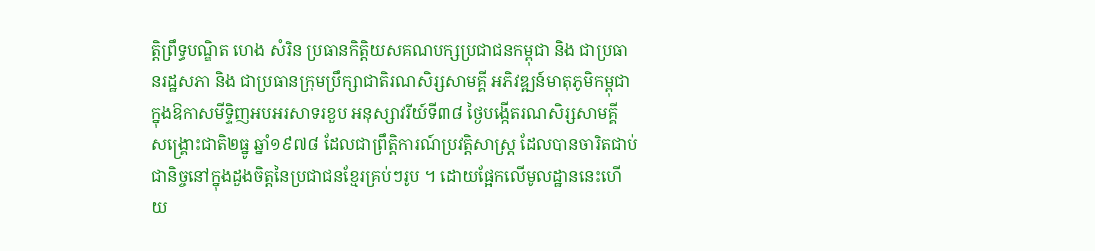ត្តិព្រឹទ្ធបណ្ឌិត ហេង សំរិន ប្រធានកិត្តិយសគណបក្សប្រជាជនកម្ពុជា និង ជាប្រធានរដ្ឋសភា និង ជាប្រធានក្រុមប្រឹក្សាជាតិរណសិរ្សសាមគ្គី អភិវឌ្ឍន៍មាតុភូមិកម្ពុជា ក្នុងឱកាសមីទ្ទិញអបអរសាទរខួប អនុស្សាវរីយ៍ទី៣៨ ថ្ងៃបង្កើតរណសិរ្សសាមគ្គី សង្គ្រោះជាតិ២ធ្នូ ឆ្នាំ១៩៧៨ ដែលជាព្រឹត្តិការណ៍ប្រវត្តិសាស្ត្រ ដែលបានចារិតជាប់ជានិច្ចនៅក្នុងដួងចិត្តនៃប្រជាជនខ្មែរគ្រប់ៗរូប ។ ដោយផ្អែកលើមូលដ្ឋាននេះហើយ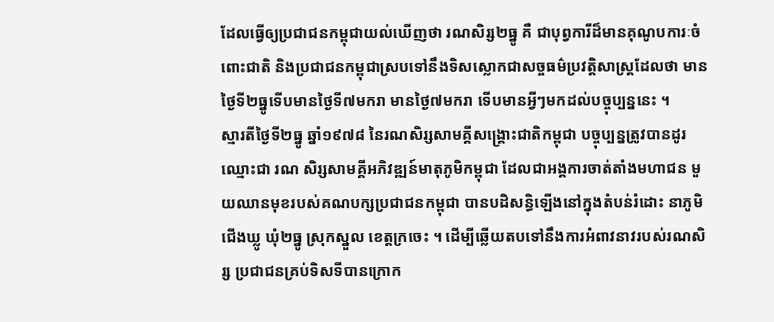ដែលធ្វើឲ្យប្រជាជនកម្ពុជាយល់ឃើញថា រណសិរ្ស២ធ្នូ គឺ ជាបុព្វការីដ៏មានគុណូបការៈចំពោះជាតិ និងប្រជាជនកម្ពុជាស្របទៅនឹងទិសស្លោកជាសច្ចធម៌ប្រវត្តិសាស្ត្រដែលថា មានថ្ងៃទី២ធ្នូទើបមានថ្ងៃទី៧មករា មានថ្ងៃ៧មករា ទើបមានអ្វីៗមកដល់បច្ចុប្បន្ននេះ ។
ស្មារតីថ្ងៃទី២ធ្នូ ឆ្នាំ១៩៧៨ នៃរណសិរ្សសាមគ្គីសង្គ្រោះជាតិកម្ពុជា បច្ចុប្បន្នត្រូវបានដូរឈ្មោះជា រណ សិរ្សសាមគ្គីអភិវឌ្ឍន៍មាតុភូមិកម្ពុជា ដែលជាអង្គការចាត់តាំងមហាជន មួយឈានមុខរបស់គណបក្សប្រជាជនកម្ពុជា បានបដិសន្ធិឡើងនៅក្នុងតំបន់រំដោះ នាភូមិជើងឃ្លូ ឃុំ២ធ្នូ ស្រុកស្នួល ខេត្តក្រចេះ ។ ដើម្បីឆ្លើយតបទៅនឹងការអំពាវនាវរបស់រណសិរ្ស ប្រជាជនគ្រប់ទិសទីបានក្រោក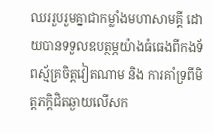ឈររួបរួមគ្នាជាកម្លាំងមហាសាមគ្គី ដោយបានទទួលឧបត្ថម្ភយ៉ាងធំធេងពីកងទ័ពស្ម័គ្រចិត្តវៀតណាម និង ការគាំទ្រពីមិត្តភក្ដិជិតឆ្ងាយលើសក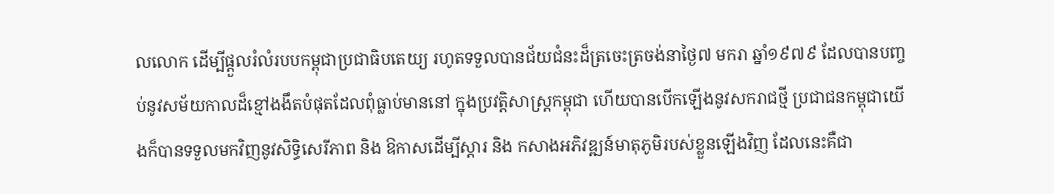លលោក ដើម្បីផ្ដួលរំលំរបបកម្ពុជាប្រជាធិបតេយ្យ រហូតទទួលបានជ័យជំនះដ៏ត្រចេះត្រចង់នាថ្ងៃ៧ មករា ឆ្នាំ១៩៧៩ ដែលបានបញ្ចប់នូវសម័យកាលដ៏ខ្មៅងងឹតបំផុតដែលពុំធ្លាប់មាននៅ ក្នុងប្រវត្តិសាស្ត្រកម្ពុជា ហើយបានបើកឡើងនូវសករាជថ្មី ប្រជាជនកម្ពុជាយើងក៏បានទទួលមកវិញនូវសិទ្ធិសេរីភាព និង ឱកាសដើម្បីស្ដារ និង កសាងអភិវឌ្ឍន៍មាតុភូមិរបស់ខ្លួនឡើងវិញ ដែលនេះគឺជា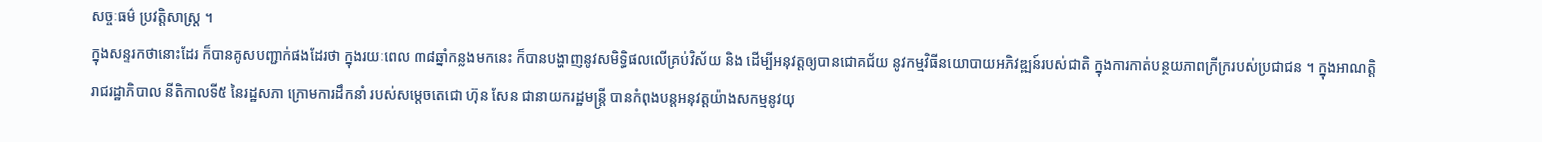សច្ចៈធម៌ ប្រវត្តិសាស្ត្រ ។
ក្នុងសន្ទរកថានោះដែរ ក៏បានគូសបញ្ជាក់ផងដែរថា ក្នុងរយៈពេល ៣៨ឆ្នាំកន្លងមកនេះ ក៏បានបង្ហាញនូវសមិទ្ធិផលលើគ្រប់វិស័យ និង ដើម្បីអនុវត្តឲ្យបានជោគជ័យ នូវកម្មវិធីនយោបាយអភិវឌ្ឍន៍របស់ជាតិ ក្នុងការកាត់បន្ថយភាពក្រីក្ររបស់ប្រជាជន ។ ក្នុងអាណត្តិរាជរដ្ឋាភិបាល នីតិកាលទី៥ នៃរដ្ឋសភា ក្រោមការដឹកនាំ របស់សម្តេចតេជោ ហ៊ុន សែន ជានាយករដ្ឋមន្ត្រី បានកំពុងបន្តអនុវត្តយ៉ាងសកម្មនូវយុ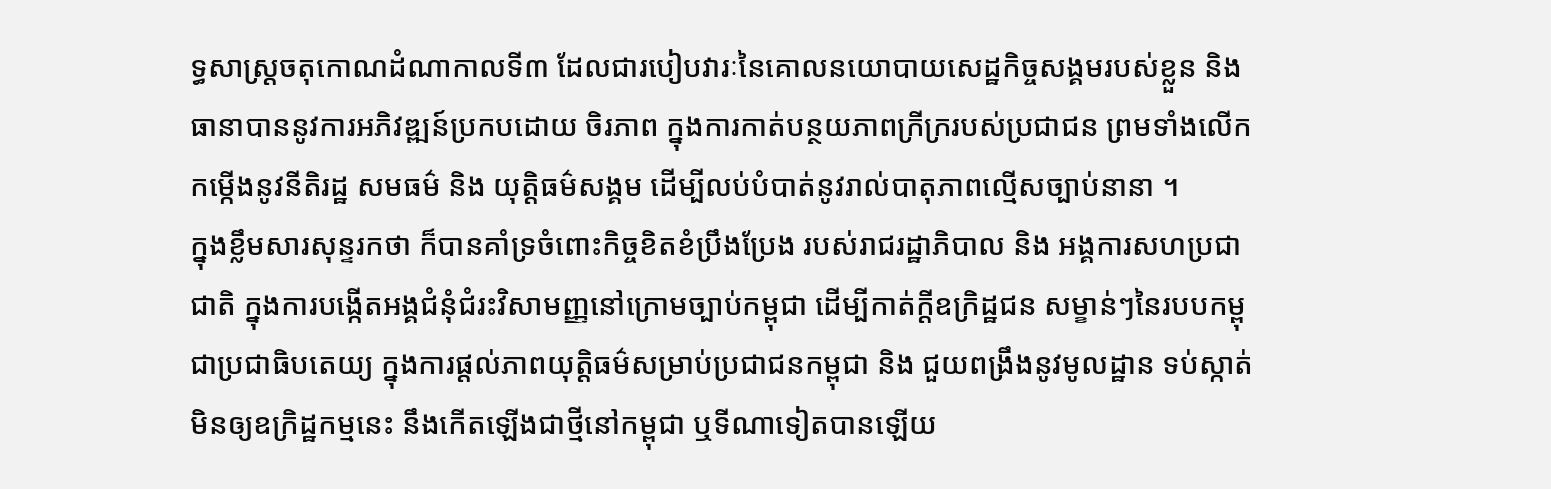ទ្ធសាស្ត្រចតុកោណដំណាកាលទី៣ ដែលជារបៀបវារៈនៃគោលនយោបាយសេដ្ឋកិច្ចសង្គមរបស់ខ្លួន និង ធានាបាននូវការអភិវឌ្ឍន៍ប្រកបដោយ ចិរភាព ក្នុងការកាត់បន្ថយភាពក្រីក្ររបស់ប្រជាជន ព្រមទាំងលើកកម្កើងនូវនីតិរដ្ឋ សមធម៌ និង យុត្តិធម៌សង្គម ដើម្បីលប់បំបាត់នូវរាល់បាតុភាពល្មើសច្បាប់នានា ។
ក្នុងខ្លឹមសារសុន្ទរកថា ក៏បានគាំទ្រចំពោះកិច្ចខិតខំប្រឹងប្រែង របស់រាជរដ្ឋាភិបាល និង អង្គការសហប្រជាជាតិ ក្នុងការបង្កើតអង្គជំនុំជំរះវិសាមញ្ញនៅក្រោមច្បាប់កម្ពុជា ដើម្បីកាត់ក្តីឧក្រិដ្ឋជន សម្ខាន់ៗនៃរបបកម្ពុជាប្រជាធិបតេយ្យ ក្នុងការផ្តល់ភាពយុត្តិធម៌សម្រាប់ប្រជាជនកម្ពុជា និង ជួយពង្រឹងនូវមូលដ្ឋាន ទប់ស្កាត់មិនឲ្យឧក្រិដ្ឋកម្មនេះ នឹងកើតឡើងជាថ្មីនៅកម្ពុជា ឬទីណាទៀតបានឡើយ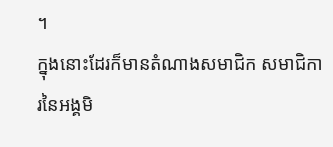។
ក្នុងនោះដែរក៏មានតំណាងសមាជិក សមាជិការនៃអង្គមិ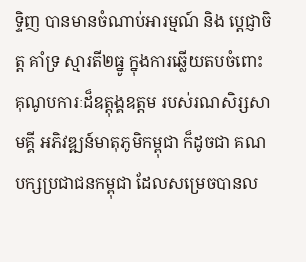ទ្ទិញ បានមានចំណាប់អារម្មណ៍ និង ប្តេជ្ញាចិត្ត គាំទ្រ ស្មារតី២ធ្នូ ក្នុងការឆ្លើយតបចំពោះគុណូបការៈដ៏ឧត្តុង្គឧត្តម របស់រណសិរ្សសាមគ្គី អភិវឌ្ឍន៍មាតុភូមិកម្ពុជា ក៏ដូចជា គណបក្សប្រជាជនកម្ពុជា ដែលសម្រេចបានល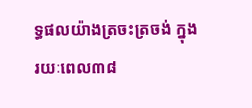ទ្ធផលយ៉ាងត្រចះត្រចង់ ក្នុងរយៈពេល៣៨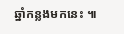ឆ្នាំកន្លងមកនេះ ៕